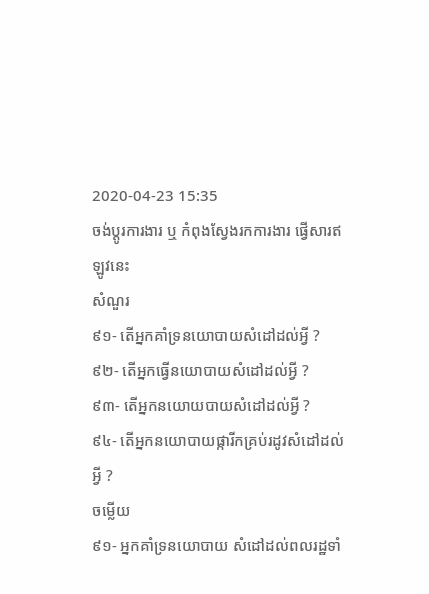2020-04-23 15:35
ចង់ប្តូរការងារ ឬ កំពុងស្វែងរកការងារ ផ្វើសារឥឡូវនេះ
សំណួរ
៩១- តើអ្នកគាំទ្រនយោបាយសំដៅដល់អ្វី ?
៩២- តើអ្នកធ្វើនយោបាយសំដៅដល់អ្វី ?
៩៣- តើអ្នកនយោយបាយសំដៅដល់អ្វី ?
៩៤- តើអ្នកនយោបាយផ្ការីកគ្រប់រដូវសំដៅដល់អ្វី ?
ចម្លើយ
៩១- អ្នកគាំទ្រនយោបាយ សំដៅដល់ពលរដ្ឋទាំ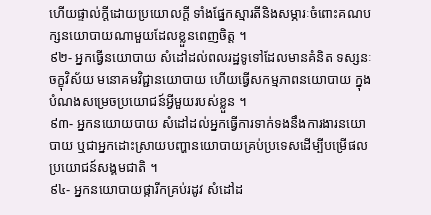ហើយផ្ទាល់ក្តីដោយប្រយោលក្តី ទាំងផ្នែកស្មារតីនិងសម្ភារៈចំពោះគណបក្សនយោបាយណាមួយដែលខ្លួនពេញចិត្ត ។
៩២- អ្នកធ្វើនយោបាយ សំដៅដល់ពលរដ្ឋទូទៅដែលមានគំនិត ទស្សនៈ ចក្ខុវិស័យ មនោគមវិជ្ជានយោបាយ ហើយធ្វើសកម្មភាពនយោបាយ ក្នុងបំណងសម្រេចប្រយោជន៍អ្វីមួយរបស់ខ្លួន ។
៩៣- អ្នកនយោយបាយ សំដៅដល់អ្នកធ្វើការទាក់ទងនឹងការងារនយោបាយ ឬជាអ្នកដោះស្រាយបញ្ហានយោបាយគ្រប់ប្រទេសដើម្បីបម្រើផលប្រយោជន៍សង្គមជាតិ ។
៩៤- អ្នកនយោបាយផ្ការីកគ្រប់រដូវ សំដៅដ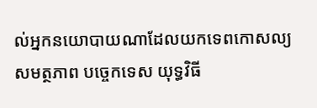ល់អ្នកនយោបាយណាដែលយកទេពកោសល្យ សមត្ថភាព បច្ចេកទេស យុទ្ធវិធី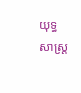យុទ្ធសាស្ត្រ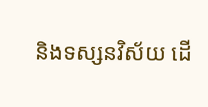និងទស្សនវិស័យ ដើ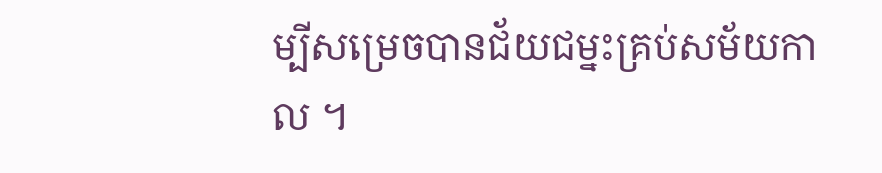ម្បីសម្រេចបានជ័យជម្នះគ្រប់សម័យកាល ។